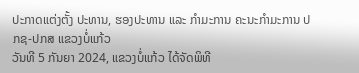ປະກາດແຕ່ງຕັ້ງ ປະທານ, ຮອງປະທານ ແລະ ກໍາມະການ ຄະນະກໍາມະການ ປກຊ-ປກສ ແຂວງບໍ່ແກ້ວ
ວັນທີ 5 ກັນຍາ 2024, ແຂວງບໍ່ແກ້ວ ໄດ້ຈັດພິທີ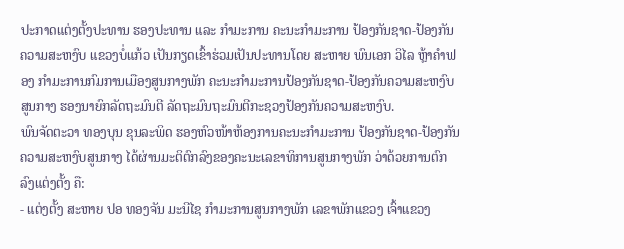ປະກາດແຕ່ງຕັ້ງປະທານ ຮອງປະທານ ແລະ ກຳມະການ ຄະນະກຳມະການ ປ້ອງກັນຊາດ-ປ້ອງກັນຄວາມສະຫງົບ ແຂວງບໍ່ແກ້ວ ເປັນກຽດເຂົ້າຮ່ວມເປັນປະທານໂດຍ ສະຫາຍ ພົນເອກ ວິໄລ ຫຼ້າຄຳຟອງ ກໍາມະການກົມການເມືອງສູນກາງພັກ ຄະນະກໍາມະການປ້ອງກັນຊາດ-ປ້ອງກັນຄວາມສະຫງົບ ສູນກາງ ຮອງນາຍົກລັດຖະມົນຕີ ລັດຖະມົນຖະມົນຕີກະຊວງປ້ອງກັນຄວາມສະຫງົບ.
ພົນຈັດຕະວາ ທອງບຸນ ຂຸນລະພິດ ຮອງຫົວໜ້າຫ້ອງການຄະນະກໍາມະການ ປ້ອງກັນຊາດ-ປ້ອງກັນຄວາມສະຫງົບສູນກາງ ໄດ້ຜ່ານມະຕິຕົກລົງຂອງຄະນະເລຂາທິການສູນກາງພັກ ວ່າດ້ວຍການຕົກລົງແຕ່ງຕັ້ງ ຄື:
- ແຕ່ງຕັ້ງ ສະຫາຍ ປອ ທອງຈັນ ມະນີໄຊ ກຳມະການສູນກາງພັກ ເລຂາພັກແຂວງ ເຈົ້າແຂວງ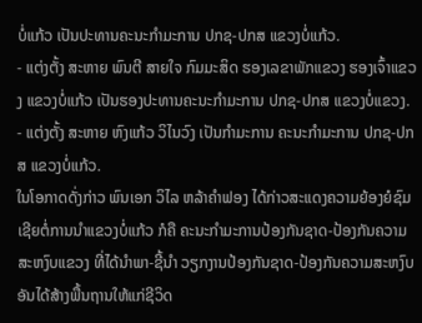ບໍ່ແກ້ວ ເປັນປະທານຄະນະກຳມະການ ປກຊ-ປກສ ແຂວງບໍ່ແກ້ວ.
- ແຕ່ງຕັ້ງ ສະຫາຍ ພົນຕີ ສາຍໃຈ ກົມມະສິດ ຮອງເລຂາພັກແຂວງ ຮອງເຈົ້າແຂວງ ແຂວງບໍ່ແກ້ວ ເປັນຮອງປະທານຄະນະກຳມະການ ປກຊ-ປກສ ແຂວງບໍ່ແຂວງ.
- ແຕ່ງຕັ້ງ ສະຫາຍ ຫົງແກ້ວ ວິໄນວົງ ເປັນກໍາມະການ ຄະນະກໍາມະການ ປກຊ-ປກສ ແຂວງບໍ່ແກ້ວ.
ໃນໂອກາດດັ່ງກ່າວ ພົນເອກ ວິໄລ ຫລ້າຄຳຟອງ ໄດ້ກ່າວສະແດງຄວາມຍ້ອງຍໍຊົມເຊີຍຕໍ່ການນຳແຂວງບໍ່ແກ້ວ ກໍຄື ຄະນະກຳມະການປ້ອງກັນຊາດ-ປ້ອງກັນຄວາມສະຫງົບແຂວງ ທີ່ໄດ້ນໍາພາ-ຊີ້ນຳ ວຽກງານປ້ອງກັນຊາດ-ປ້ອງກັນຄວາມສະຫງົບ ອັນໄດ້ສ້າງພື້ນຖານໃຫ້ແກ່ຊີວິດ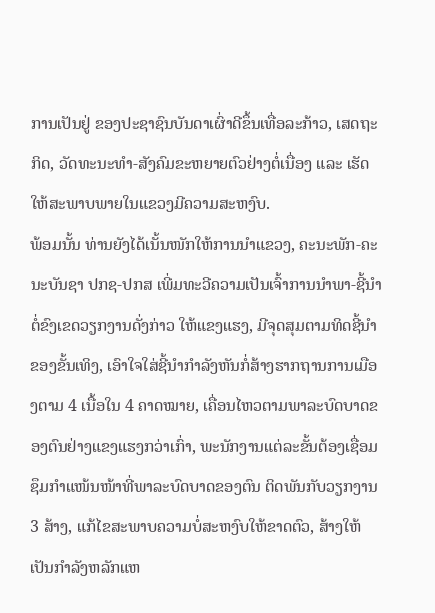ການເປັນຢູ່ ຂອງປະຊາຊົນບັນດາເຜົ່າດີຂຶ້ນເທື່ອລະກ້າວ, ເສດຖະກິດ, ວັດທະນະທຳ-ສັງຄົມຂະຫຍາຍຕົວຢ່າງຕໍ່ເນື່ອງ ແລະ ເຮັດໃຫ້ສະພາບພາຍໃນແຂວງມີຄວາມສະຫງົບ.
ພ້ອມນັ້ນ ທ່ານຍັງໄດ້ເນັ້ນໜັກໃຫ້ການນໍາແຂວງ, ຄະນະພັກ-ຄະນະບັນຊາ ປກຊ-ປກສ ເພີ່ມທະວີຄວາມເປັນເຈົ້າການນໍາພາ-ຊີ້ນໍາຕໍ່ຂົງເຂດວຽກງານດັ່ງກ່າວ ໃຫ້ແຂງແຮງ, ມີຈຸດສຸມຕາມທິດຊີ້ນໍາຂອງຂັ້ນເທິງ, ເອົາໃຈໃສ່ຊີ້ນໍາກໍາລັງຫັນກໍ່ສ້າງຮາກຖານການເມືອງຕາມ 4 ເນື້ອໃນ 4 ຄາດໝາຍ, ເຄື່ອນໄຫວຕາມພາລະບົດບາດຂອງຕົນຢ່າງແຂງແຮງກວ່າເກົ່າ, ພະນັກງານແຕ່ລະຂັ້ນຕ້ອງເຊື່ອມຊຶມກໍາແໜ້ນໜ້າທີ່ພາລະບົດບາດຂອງຕົນ ຕິດພັນກັບວຽກງານ 3 ສ້າງ, ແກ້ໄຂສະພາບຄວາມບໍ່ສະຫງົບໃຫ້ຂາດຕົວ, ສ້າງໃຫ້ເປັນກໍາລັງຫລັກແຫ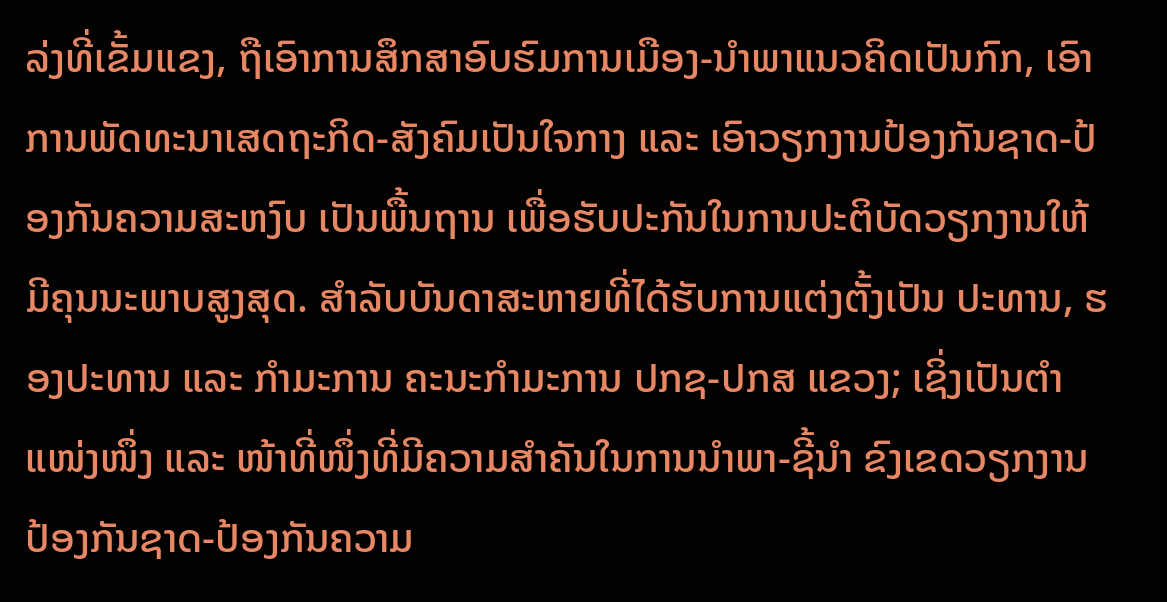ລ່ງທີ່ເຂັ້ມແຂງ, ຖືເອົາການສຶກສາອົບຮົມການເມືອງ-ນໍາພາແນວຄິດເປັນກົກ, ເອົາການພັດທະນາເສດຖະກິດ-ສັງຄົມເປັນໃຈກາງ ແລະ ເອົາວຽກງານປ້ອງກັນຊາດ-ປ້ອງກັນຄວາມສະຫງົບ ເປັນພື້ນຖານ ເພື່ອຮັບປະກັນໃນການປະຕິບັດວຽກງານໃຫ້ມີຄຸນນະພາບສູງສຸດ. ສໍາລັບບັນດາສະຫາຍທີ່ໄດ້ຮັບການແຕ່ງຕັ້ງເປັນ ປະທານ, ຮອງປະທານ ແລະ ກຳມະການ ຄະນະກຳມະການ ປກຊ-ປກສ ແຂວງ; ເຊິ່ງເປັນຕຳແໜ່ງໜຶ່ງ ແລະ ໜ້າທີ່ໜຶ່ງທີ່ມີຄວາມສໍາຄັນໃນການນໍາພາ-ຊີ້ນຳ ຂົງເຂດວຽກງານປ້ອງກັນຊາດ-ປ້ອງກັນຄວາມ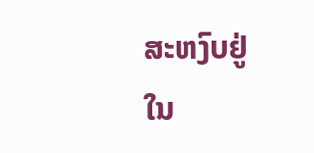ສະຫງົບຢູ່ໃນ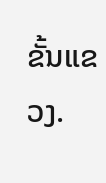ຂັ້ນແຂວງ.